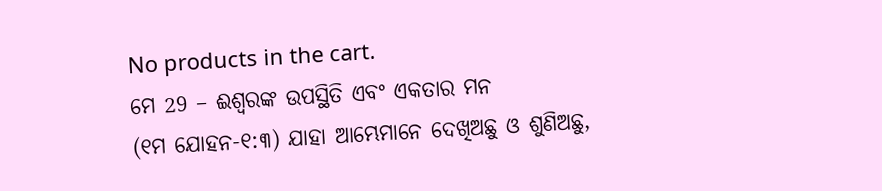No products in the cart.
ମେ 29 – ଈଶ୍ବରଙ୍କ ଉପସ୍ଥିତି ଏବଂ ଏକତାର ମନ
(୧ମ ଯୋହନ-୧:୩) ଯାହା ଆମ୍ଭେମାନେ ଦେଖିଅଛୁ ଓ ଶୁଣିଅଛୁ,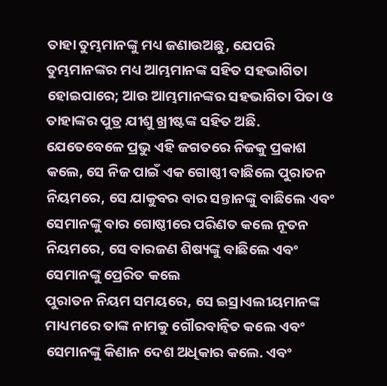ତାହା ତୁମ୍ଭମାନଙ୍କୁ ମଧ୍ୟ ଜଣାଉଅଛୁ, ଯେପରି ତୁମ୍ଭମାନଙ୍କର ମଧ୍ୟ ଆମ୍ଭମାନଙ୍କ ସହିତ ସହଭାଗିତା ହୋଇପାରେ; ଆଉ ଆମ୍ଭମାନଙ୍କର ସହଭାଗିତା ପିତା ଓ ତାହାଙ୍କର ପୁତ୍ର ଯୀଶୁ ଖ୍ରୀଷ୍ଟଙ୍କ ସହିତ ଅଛି.
ଯେତେବେଳେ ପ୍ରଭୁ ଏହି ଜଗତରେ ନିଜକୁ ପ୍ରକାଶ କଲେ, ସେ ନିଜ ପାଇଁ ଏକ ଗୋଷ୍ଠୀ ବାଛିଲେ ପୁରାତନ ନିୟମରେ, ସେ ଯାକୁବର ବାର ସନ୍ତାନଙ୍କୁ ବାଛିଲେ ଏବଂ ସେମାନଙ୍କୁ ବାର ଗୋଷ୍ଠୀରେ ପରିଣତ କଲେ ନୂତନ ନିୟମରେ, ସେ ବାରଜଣ ଶିଷ୍ୟଙ୍କୁ ବାଛିଲେ ଏବଂ ସେମାନଙ୍କୁ ପ୍ରେରିତ କଲେ
ପୁରାତନ ନିୟମ ସମୟରେ, ସେ ଇସ୍ରାଏଲୀୟମାନଙ୍କ ମାଧ୍ୟମରେ ତାଙ୍କ ନାମକୁ ଗୌରବାନ୍ୱିତ କଲେ ଏବଂ ସେମାନଙ୍କୁ କିଣାନ ଦେଶ ଅଧିକାର କଲେ. ଏବଂ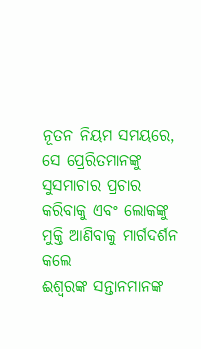ନୂତନ ନିୟମ ସମୟରେ, ସେ ପ୍ରେରିତମାନଙ୍କୁ ସୁସମାଚାର ପ୍ରଚାର କରିବାକୁ ଏବଂ ଲୋକଙ୍କୁ ମୁକ୍ତି ଆଣିବାକୁ ମାର୍ଗଦର୍ଶନ କଲେ
ଈଶ୍ବରଙ୍କ ସନ୍ତାନମାନଙ୍କ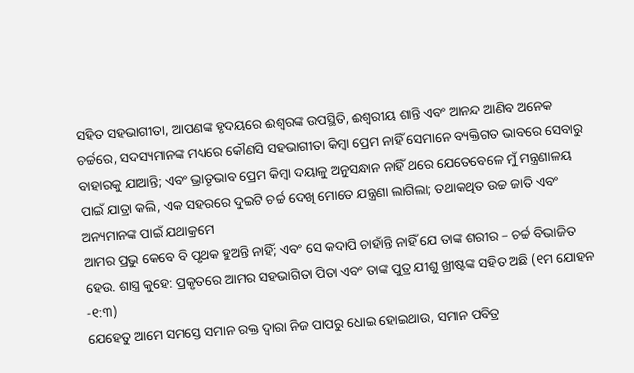ସହିତ ସହଭାଗୀତା, ଆପଣଙ୍କ ହୃଦୟରେ ଈଶ୍ବରଙ୍କ ଉପସ୍ଥିତି, ଈଶ୍ୱରୀୟ ଶାନ୍ତି ଏବଂ ଆନନ୍ଦ ଆଣିବ ଅନେକ ଚର୍ଚ୍ଚରେ, ସଦସ୍ୟମାନଙ୍କ ମଧ୍ୟରେ କୌଣସି ସହଭାଗୀତା କିମ୍ବା ପ୍ରେମ ନାହିଁ ସେମାନେ ବ୍ୟକ୍ତିଗତ ଭାବରେ ସେବାରୁ ବାହାରକୁ ଯାଆନ୍ତି; ଏବଂ ଭ୍ରାତୃଭାବ ପ୍ରେମ କିମ୍ବା ଦୟାଳୁ ଅନୁସନ୍ଧାନ ନାହିଁ ଥରେ ଯେତେବେଳେ ମୁଁ ମନ୍ତ୍ରଣାଳୟ ପାଇଁ ଯାତ୍ରା କଲି, ଏକ ସହରରେ ଦୁଇଟି ଚର୍ଚ୍ଚ ଦେଖି ମୋତେ ଯନ୍ତ୍ରଣା ଲାଗିଲା; ତଥାକଥିତ ଉଚ୍ଚ ଜାତି ଏବଂ ଅନ୍ୟମାନଙ୍କ ପାଇଁ ଯଥାକ୍ରମେ
ଆମର ପ୍ରଭୁ କେବେ ବି ପୃଥକ ହୁଅନ୍ତି ନାହିଁ; ଏବଂ ସେ କଦାପି ଚାହାଁନ୍ତି ନାହିଁ ଯେ ତାଙ୍କ ଶରୀର – ଚର୍ଚ୍ଚ ବିଭାଜିତ ହେଉ. ଶାସ୍ତ୍ର କୁହେ: ପ୍ରକୃତରେ ଆମର ସହଭାଗିତା ପିତା ଏବଂ ତାଙ୍କ ପୁତ୍ର ଯୀଶୁ ଖ୍ରୀଷ୍ଟଙ୍କ ସହିତ ଅଛି (୧ମ ଯୋହନ -୧:୩)
ଯେହେତୁ ଆମେ ସମସ୍ତେ ସମାନ ରକ୍ତ ଦ୍ୱାରା ନିଜ ପାପରୁ ଧୋଇ ହୋଇଥାଉ, ସମାନ ପବିତ୍ର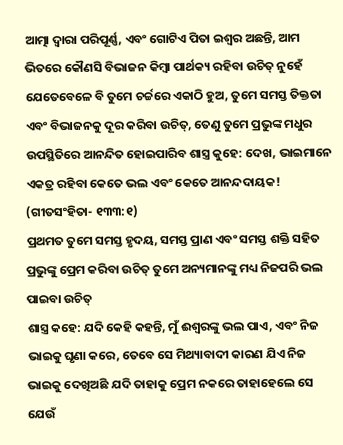ଆତ୍ମା ଦ୍ୱାରା ପରିପୂର୍ଣ୍ଣ, ଏବଂ ଗୋଟିଏ ପିତା ଇଶ୍ଵର ଅଛନ୍ତି, ଆମ ଭିତରେ କୌଣସି ବିଭାଜନ କିମ୍ବା ପାର୍ଥକ୍ୟ ରହିବା ଉଚିତ୍ ନୁହେଁ
ଯେତେବେଳେ ବି ତୁମେ ଚର୍ଚ୍ଚରେ ଏକାଠି ହୁଅ, ତୁମେ ସମସ୍ତ ତିକ୍ତତା ଏବଂ ବିଭାଜନକୁ ଦୂର କରିବା ଉଚିତ୍, ତେଣୁ ତୁମେ ପ୍ରଭୁଙ୍କ ମଧୁର ଉପସ୍ଥିତିରେ ଆନନ୍ଦିତ ହୋଇପାରିବ ଶାସ୍ତ୍ର କୁହେ: ଦେଖ, ଭାଇମାନେ ଏକତ୍ର ରହିବା କେତେ ଭଲ ଏବଂ କେତେ ଆନନ୍ଦଦାୟକ! (ଗୀତସଂହିତା- ୧୩୩:୧)
ପ୍ରଥମତ ତୁମେ ସମସ୍ତ ହୃଦୟ, ସମସ୍ତ ପ୍ରାଣ ଏବଂ ସମସ୍ତ ଶକ୍ତି ସହିତ ପ୍ରଭୁଙ୍କୁ ପ୍ରେମ କରିବା ଉଚିତ୍ ତୁମେ ଅନ୍ୟମାନଙ୍କୁ ମଧ୍ୟ ନିଜପରି ଭଲ ପାଇବା ଉଚିତ୍
ଶାସ୍ତ୍ର କହେ: ଯଦି କେହି କହନ୍ତି, ମୁଁ ଈଶ୍ବରଙ୍କୁ ଭଲ ପାଏ, ଏବଂ ନିଜ ଭାଇକୁ ଘୃଣା କରେ, ତେବେ ସେ ମିଥ୍ୟାବାଦୀ କାରଣ ଯିଏ ନିଜ ଭାଇକୁ ଦେଖିଅଛି ଯଦି ତାହାକୁ ପ୍ରେମ ନକରେ ତାହାହେଲେ ସେ ଯେଉଁ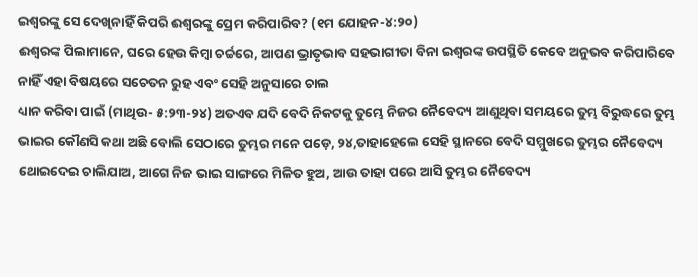ଇଶ୍ଵରଙ୍କୁ ସେ ଦେଖିନାହିଁ କିପରି ଈଶ୍ବରଙ୍କୁ ପ୍ରେମ କରିପାରିବ? (୧ମ ଯୋହନ-୪:୨୦)
ଈଶ୍ବରଙ୍କ ପିଲାମାନେ, ଘରେ ହେଉ କିମ୍ବା ଚର୍ଚ୍ଚରେ, ଆପଣ ଭ୍ରାତୃଭାବ ସହଭାଗୀତା ବିନା ଇଶ୍ଵରଙ୍କ ଉପସ୍ଥିତି କେବେ ଅନୁଭବ କରିପାରିବେ ନାହିଁ ଏହା ବିଷୟରେ ସଚେତନ ରୁହ ଏବଂ ସେହି ଅନୁସାରେ ଚାଲ
ଧ୍ୟାନ କରିବା ପାଇଁ (ମାଥିଉ- ୫:୨୩-୨୪) ଅତଏବ ଯଦି ବେଦି ନିକଟକୁ ତୁମ୍ଭେ ନିଜର ନୈବେଦ୍ୟ ଆଣୁଥିବା ସମୟରେ ତୁମ୍ଭ ବିରୁଦ୍ଧରେ ତୁମ୍ଭ ଭାଇର କୌଣସି କଥା ଅଛି ବୋଲି ସେଠାରେ ତୁମ୍ଭର ମନେ ପଡ଼େ, ୨୪,ତାହାହେଲେ ସେହି ସ୍ଥାନରେ ବେଦି ସମ୍ମୁଖରେ ତୁମ୍ଭର ନୈବେଦ୍ୟ ଥୋଇଦେଇ ଚାଲିଯାଅ, ଆଗେ ନିଜ ଭାଇ ସାଙ୍ଗରେ ମିଳିତ ହୁଅ, ଆଉ ତାହା ପରେ ଆସି ତୁମ୍ଭର ନୈବେଦ୍ୟ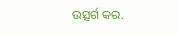ଉତ୍ସର୍ଗ କର.